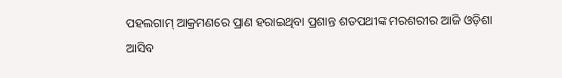ପହଲଗାମ୍ ଆକ୍ରମଣରେ ପ୍ରାଣ ହରାଇଥିବା ପ୍ରଶାନ୍ତ ଶତପଥୀଙ୍କ ମରଶରୀର ଆଜି ଓଡ଼ିଶା ଆସିବ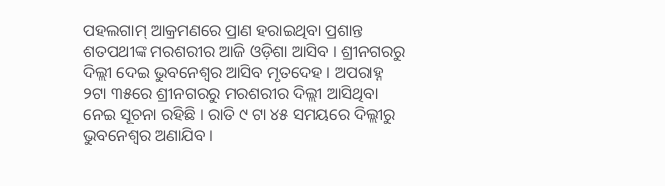ପହଲଗାମ୍ ଆକ୍ରମଣରେ ପ୍ରାଣ ହରାଇଥିବା ପ୍ରଶାନ୍ତ ଶତପଥୀଙ୍କ ମରଶରୀର ଆଜି ଓଡ଼ିଶା ଆସିବ । ଶ୍ରୀନଗରରୁ ଦିଲ୍ଲୀ ଦେଇ ଭୁବନେଶ୍ୱର ଆସିବ ମୃତଦେହ । ଅପରାହ୍ନ ୨ଟା ୩୫ରେ ଶ୍ରୀନଗରରୁ ମରଶରୀର ଦିଲ୍ଲୀ ଆସିଥିବା ନେଇ ସୂଚନା ରହିଛି । ରାତି ୯ ଟା ୪୫ ସମୟରେ ଦିଲ୍ଲୀରୁ ଭୁବନେଶ୍ୱର ଅଣାଯିବ ।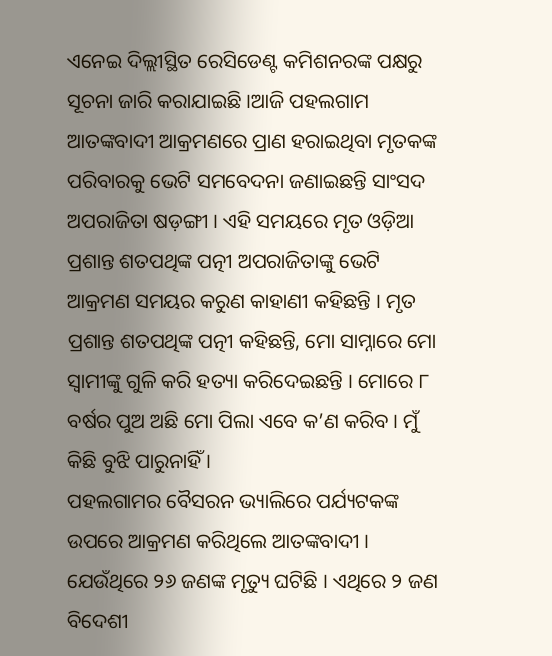ଏନେଇ ଦିଲ୍ଲୀସ୍ଥିତ ରେସିଡେଣ୍ଟ କମିଶନରଙ୍କ ପକ୍ଷରୁ ସୂଚନା ଜାରି କରାଯାଇଛି ।ଆଜି ପହଲଗାମ ଆତଙ୍କବାଦୀ ଆକ୍ରମଣରେ ପ୍ରାଣ ହରାଇଥିବା ମୃତକଙ୍କ ପରିବାରକୁ ଭେଟି ସମବେଦନା ଜଣାଇଛନ୍ତି ସାଂସଦ ଅପରାଜିତା ଷଡ଼ଙ୍ଗୀ । ଏହି ସମୟରେ ମୃତ ଓଡ଼ିଆ ପ୍ରଶାନ୍ତ ଶତପଥିଙ୍କ ପତ୍ନୀ ଅପରାଜିତାଙ୍କୁ ଭେଟି ଆକ୍ରମଣ ସମୟର କରୁଣ କାହାଣୀ କହିଛନ୍ତି । ମୃତ ପ୍ରଶାନ୍ତ ଶତପଥିଙ୍କ ପତ୍ନୀ କହିଛନ୍ତି, ମୋ ସାମ୍ନାରେ ମୋ ସ୍ୱାମୀଙ୍କୁ ଗୁଳି କରି ହତ୍ୟା କରିଦେଇଛନ୍ତି । ମୋରେ ୮ ବର୍ଷର ପୁଅ ଅଛି ମୋ ପିଲା ଏବେ କ’ଣ କରିବ । ମୁଁ କିଛି ବୁଝି ପାରୁନାହିଁ ।
ପହଲଗାମର ବୈସରନ ଭ୍ୟାଲିରେ ପର୍ଯ୍ୟଟକଙ୍କ ଉପରେ ଆକ୍ରମଣ କରିଥିଲେ ଆତଙ୍କବାଦୀ । ଯେଉଁଥିରେ ୨୬ ଜଣଙ୍କ ମୃତ୍ୟୁ ଘଟିଛି । ଏଥିରେ ୨ ଜଣ ବିଦେଶୀ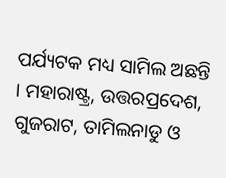ପର୍ଯ୍ୟଟକ ମଧ୍ୟ ସାମିଲ ଅଛନ୍ତି । ମହାରାଷ୍ଟ୍ର, ଉତ୍ତରପ୍ରଦେଶ, ଗୁଜରାଟ, ତାମିଲନାଡୁ ଓ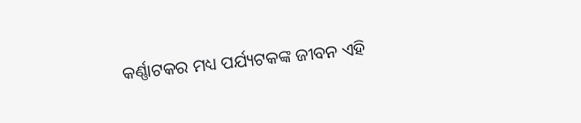କର୍ଣ୍ଣାଟକର ମଧ୍ୟ ପର୍ଯ୍ୟଟକଙ୍କ ଜୀବନ ଏହି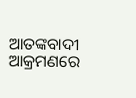ଆତଙ୍କବାଦୀ ଆକ୍ରମଣରେ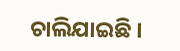ଚାଲିଯାଇଛି ।